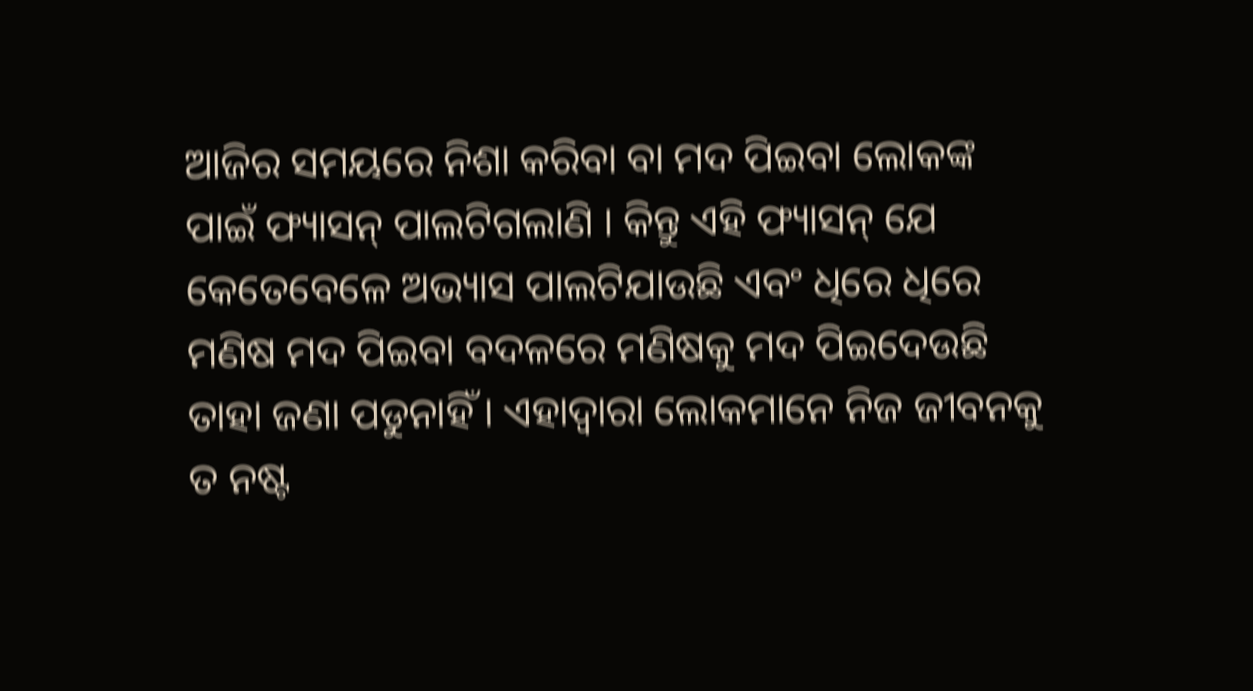ଆଜିର ସମୟରେ ନିଶା କରିବା ବା ମଦ ପିଇବା ଲୋକଙ୍କ ପାଇଁ ଫ୍ୟାସନ୍ ପାଲଟିଗଲାଣି । କିନ୍ତୁ ଏହି ଫ୍ୟାସନ୍ ଯେ କେତେବେଳେ ଅଭ୍ୟାସ ପାଲଟିଯାଉଛି ଏବଂ ଧିରେ ଧିରେ ମଣିଷ ମଦ ପିଇବା ବଦଳରେ ମଣିଷକୁ ମଦ ପିଇଦେଉଛି ତାହା ଜଣା ପଡୁନାହିଁ । ଏହାଦ୍ୱାରା ଲୋକମାନେ ନିଜ ଜୀବନକୁ ତ ନଷ୍ଟ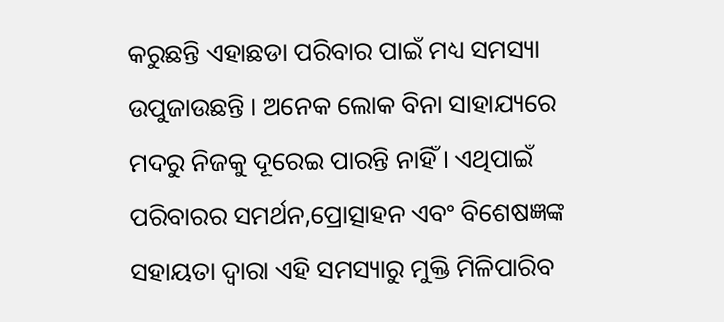କରୁଛନ୍ତି ଏହାଛଡା ପରିବାର ପାଇଁ ମଧ୍ୟ ସମସ୍ୟା ଉପୁଜାଉଛନ୍ତି । ଅନେକ ଲୋକ ବିନା ସାହାଯ୍ୟରେ ମଦରୁ ନିଜକୁ ଦୂରେଇ ପାରନ୍ତି ନାହିଁ । ଏଥିପାଇଁ ପରିବାରର ସମର୍ଥନ,ପ୍ରୋତ୍ସାହନ ଏବଂ ବିଶେଷଜ୍ଞଙ୍କ ସହାୟତା ଦ୍ୱାରା ଏହି ସମସ୍ୟାରୁ ମୁକ୍ତି ମିଳିପାରିବ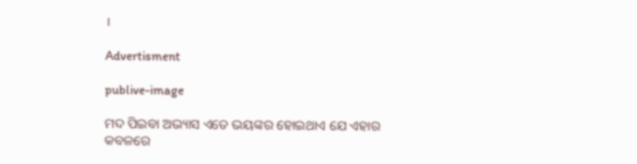।

Advertisment

publive-image

ମଦ ପିଇବା ଅଭ୍ୟାସ ଏତେ ଭୟଙ୍କର ହୋଇଥାଏ ଯେ ଏହାର କବଳରେ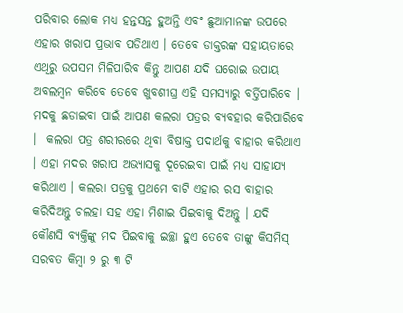ପରିବାର ଲୋକ ମଧ୍ୟ ହନ୍ତସନ୍ତ ହୁଅନ୍ତି ଏବଂ ଛୁଆମାନଙ୍କ ଉପରେ ଏହାର ଖରାପ ପ୍ରଭାବ ପଡିଥାଏ । ତେବେ ଡାକ୍ତରଙ୍କ ସହାୟତାରେ ଏଥିରୁ ଉପସମ ମିଳିପାରିବ କିନ୍ତୁ ଆପଣ ଯଦି ଘରୋଇ ଉପାୟ ଅବଲମ୍ବନ କରିବେ ତେବେ ଖୁବଶୀଘ୍ର ଏହି ସମସ୍ୟାରୁ ବର୍ତ୍ତିପାରିବେ । ମଦକୁ ଛଡାଇବା ପାଇଁ ଆପଣ କଲରା ପତ୍ରର ବ୍ୟବହାର କରିପାରିବେ ।  କଲରା ପତ୍ର ଶରୀରରେ ଥିବା ବିଷାକ୍ତ ପଦାର୍ଥକୁ ବାହାର କରିଥାଏ । ଏହା ମଦର ଖରାପ ଅଭ୍ୟାସକୁ ଦୂରେଇବା ପାଇଁ ମଧ୍ୟ ସାହାଯ୍ୟ କରିଥାଏ । କଲରା ପତ୍ରକୁ ପ୍ରଥମେ ବାଟି ଏହାର ରସ ବାହାର କରିଦିଅନ୍ତୁ ଚଲହା ସହ ଏହା ମିଶାଇ ପିଇବାକୁ ଦିଅନ୍ତୁ । ଯଦି କୌଣସି ବ୍ୟକ୍ତିଙ୍କୁ ମଦ ପିଇବାକୁ ଇଚ୍ଛା ହୁଏ ତେବେ ତାଙ୍କୁ କିସମିସ୍ ସରବତ କିମ୍ବା ୨ ରୁ ୩ ଟି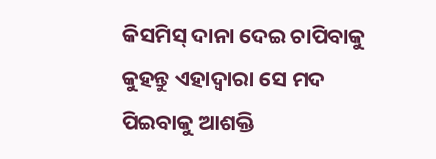କିସମିସ୍ ଦାନା ଦେଇ ଚାପିବାକୁ କୁହନ୍ତୁ ଏହାଦ୍ୱାରା ସେ ମଦ ପିଇବାକୁ ଆଶକ୍ତି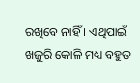ରଖିବେ ନାହିଁ । ଏଥିପାଇଁ ଖଜୁରି କୋଳି ମଧ୍ୟ ବହୁତ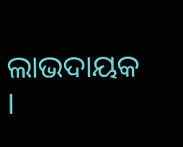ଲାଭଦାୟକ ।